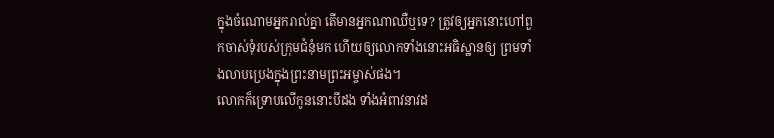ក្នុងចំណោមអ្នករាល់គ្នា តើមានអ្នកណាឈឺឬទេ? ត្រូវឲ្យអ្នកនោះហៅពួកចាស់ទុំរបស់ក្រុមជំនុំមក ហើយឲ្យលោកទាំងនោះអធិស្ឋានឲ្យ ព្រមទាំងលាបប្រេងក្នុងព្រះនាមព្រះអម្ចាស់ផង។
លោកក៏ទ្រោបលើកូននោះបីដង ទាំងអំពាវនាវដ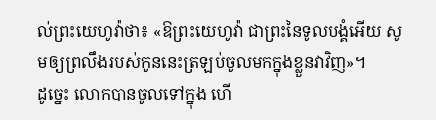ល់ព្រះយេហូវ៉ាថា៖ «ឱព្រះយេហូវ៉ា ជាព្រះនៃទូលបង្គំអើយ សូមឲ្យព្រលឹងរបស់កូននេះត្រឡប់ចូលមកក្នុងខ្លួនវាវិញ»។
ដូច្នេះ លោកបានចូលទៅក្នុង ហើ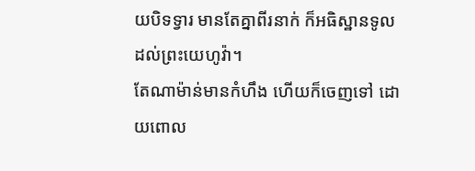យបិទទ្វារ មានតែគ្នាពីរនាក់ ក៏អធិស្ឋានទូលដល់ព្រះយេហូវ៉ា។
តែណាម៉ាន់មានកំហឹង ហើយក៏ចេញទៅ ដោយពោល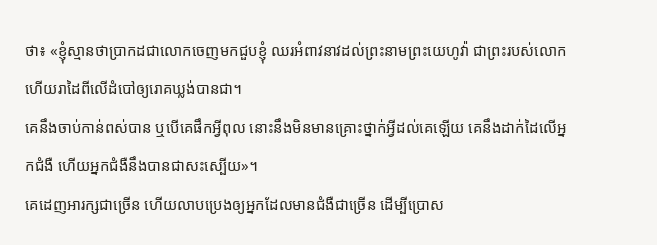ថា៖ «ខ្ញុំស្មានថាប្រាកដជាលោកចេញមកជួបខ្ញុំ ឈរអំពាវនាវដល់ព្រះនាមព្រះយេហូវ៉ា ជាព្រះរបស់លោក ហើយរាដៃពីលើដំបៅឲ្យរោគឃ្លង់បានជា។
គេនឹងចាប់កាន់ពស់បាន ឬបើគេផឹកអ្វីពុល នោះនឹងមិនមានគ្រោះថ្នាក់អ្វីដល់គេឡើយ គេនឹងដាក់ដៃលើអ្នកជំងឺ ហើយអ្នកជំងឺនឹងបានជាសះស្បើយ»។
គេដេញអារក្សជាច្រើន ហើយលាបប្រេងឲ្យអ្នកដែលមានជំងឺជាច្រើន ដើម្បីប្រោស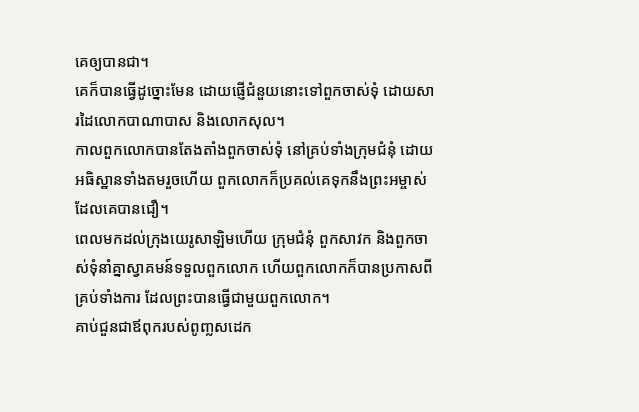គេឲ្យបានជា។
គេក៏បានធ្វើដូច្នោះមែន ដោយផ្ញើជំនួយនោះទៅពួកចាស់ទុំ ដោយសារដៃលោកបាណាបាស និងលោកសុល។
កាលពួកលោកបានតែងតាំងពួកចាស់ទុំ នៅគ្រប់ទាំងក្រុមជំនុំ ដោយអធិស្ឋានទាំងតមរួចហើយ ពួកលោកក៏ប្រគល់គេទុកនឹងព្រះអម្ចាស់ ដែលគេបានជឿ។
ពេលមកដល់ក្រុងយេរូសាឡិមហើយ ក្រុមជំនុំ ពួកសាវក និងពួកចាស់ទុំនាំគ្នាស្វាគមន៍ទទួលពួកលោក ហើយពួកលោកក៏បានប្រកាសពីគ្រប់ទាំងការ ដែលព្រះបានធ្វើជាមួយពួកលោក។
គាប់ជួនជាឪពុករបស់ពូញ្លសដេក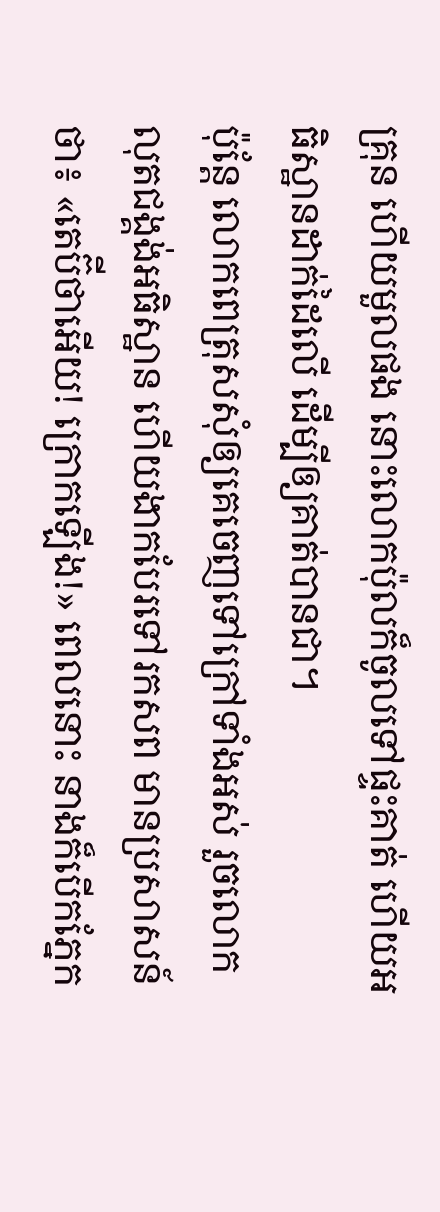គ្រុន ហើយមួលផង នោះលោកប៉ុលក៏ចូលទៅផ្ទះគាត់ ហើយអធិស្ឋានដាក់ដៃលើ ដើម្បីឲ្យគាត់បានជា។
ប៉ុន្ដែ លោកពេត្រុសសុំឲ្យគេចេញទៅក្រៅទាំងអស់ រួចលោកលុតជង្គង់អធិស្ឋាន ហើយងាកបែរទៅរកសព មានប្រសាសន៍ថា៖ «តេប៊ីថាអើយ! ក្រោកឡើង!» ពេលនោះ នាងក៏បើកភ្នែក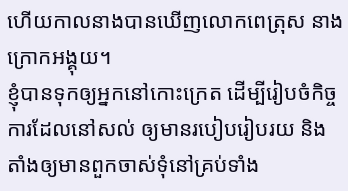ហើយកាលនាងបានឃើញលោកពេត្រុស នាងក្រោកអង្គុយ។
ខ្ញុំបានទុកឲ្យអ្នកនៅកោះក្រេត ដើម្បីរៀបចំកិច្ចការដែលនៅសល់ ឲ្យមានរបៀបរៀបរយ និងតាំងឲ្យមានពួកចាស់ទុំនៅគ្រប់ទាំង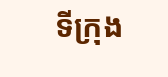ទីក្រុង